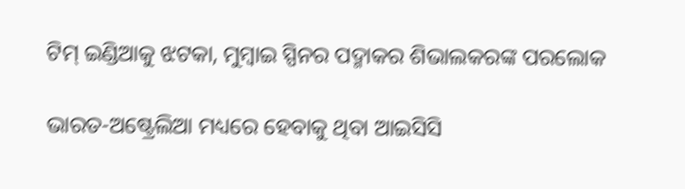ଟିମ୍ ଇଣ୍ଡିଆକୁ ଝଟକା, ମୁମ୍ବାଇ ସ୍ପିନର ପଦ୍ମାକର ଶିଭାଲକରଙ୍କ ପରଲୋକ

ଭାରତ-ଅଷ୍ଟ୍ରେଲିଆ ମଧ୍ୟରେ ହେବାକୁ ଥିବା ଆଇସିସି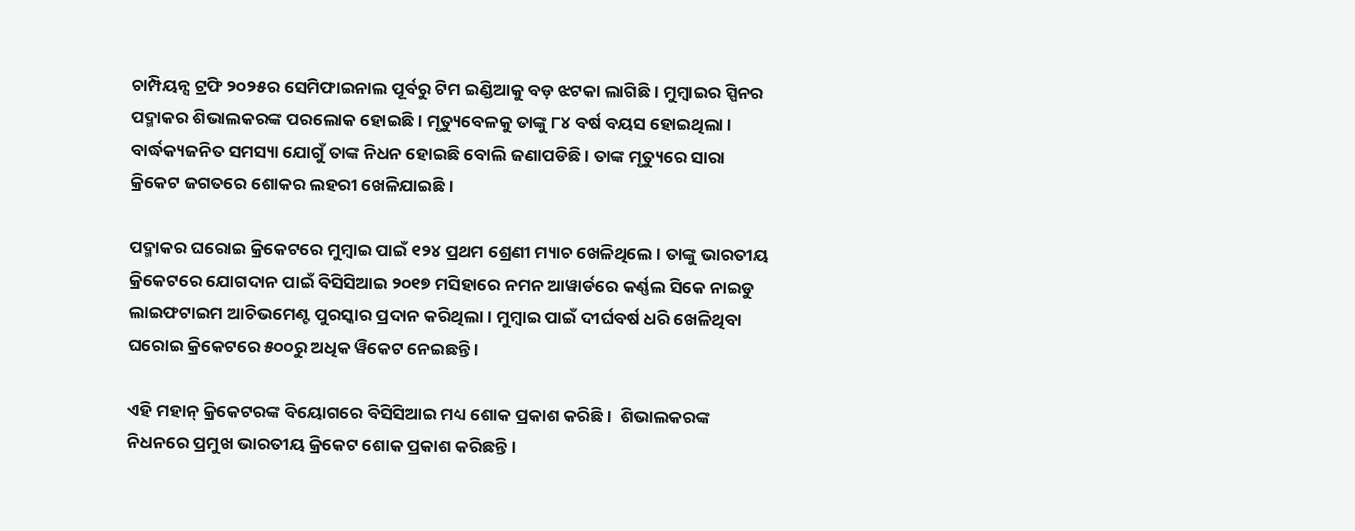ଚାମ୍ପିୟନ୍ସ ଟ୍ରଫି ୨୦୨୫ର ସେମିଫାଇନାଲ ପୂର୍ବରୁ ଟିମ ଇଣ୍ଡିଆକୁ ବଡ଼ ଝଟକା ଲାଗିଛି । ମୁମ୍ବାଇର ସ୍ପିନର ପଦ୍ମାକର ଶିଭାଲକରଙ୍କ ପରଲୋକ ହୋଇଛି । ମୃତ୍ୟୁବେଳକୁ ତାଙ୍କୁ ୮୪ ବର୍ଷ ବୟସ ହୋଇଥିଲା । ବାର୍ଦ୍ଧକ୍ୟଜନିତ ସମସ୍ୟା ଯୋଗୁଁ ତାଙ୍କ ନିଧନ ହୋଇଛି ବୋଲି ଜଣାପଡିଛି । ତାଙ୍କ ମୃତ୍ୟୁରେ ସାରା କ୍ରିକେଟ ଜଗତରେ ଶୋକର ଲହରୀ ଖେଳିଯାଇଛି ।

ପଦ୍ମାକର ଘରୋଇ କ୍ରିକେଟରେ ମୁମ୍ବାଇ ପାଇଁ ୧୨୪ ପ୍ରଥମ ଶ୍ରେଣୀ ମ୍ୟାଚ ଖେଳିଥିଲେ । ତାଙ୍କୁ ଭାରତୀୟ କ୍ରିକେଟରେ ଯୋଗଦାନ ପାଇଁ ବିସିସିଆଇ ୨୦୧୭ ମସିହାରେ ନମନ ଆୱାର୍ଡରେ କର୍ଣ୍ଣଲ ସିକେ ନାଇଡୁ ଲାଇଫଟାଇମ ଆଚିଭମେଣ୍ଟ ପୁରସ୍କାର ପ୍ରଦାନ କରିଥିଲା । ମୁମ୍ବାଇ ପାଇଁ ଦୀର୍ଘବର୍ଷ ଧରି ଖେଳିଥିବା ଘରୋଇ କ୍ରିକେଟରେ ୫୦୦ରୁ ଅଧିକ ୱିକେଟ ନେଇଛନ୍ତି ।

ଏହି ମହାନ୍ କ୍ରିକେଟରଙ୍କ ବିୟୋଗରେ ବିସିସିଆଇ ମଧ୍ୟ ଶୋକ ପ୍ରକାଶ କରିଛି ।  ଶିଭାଲକରଙ୍କ ନିଧନରେ ପ୍ରମୁଖ ଭାରତୀୟ କ୍ରିକେଟ ଶୋକ ପ୍ରକାଶ କରିଛନ୍ତି ।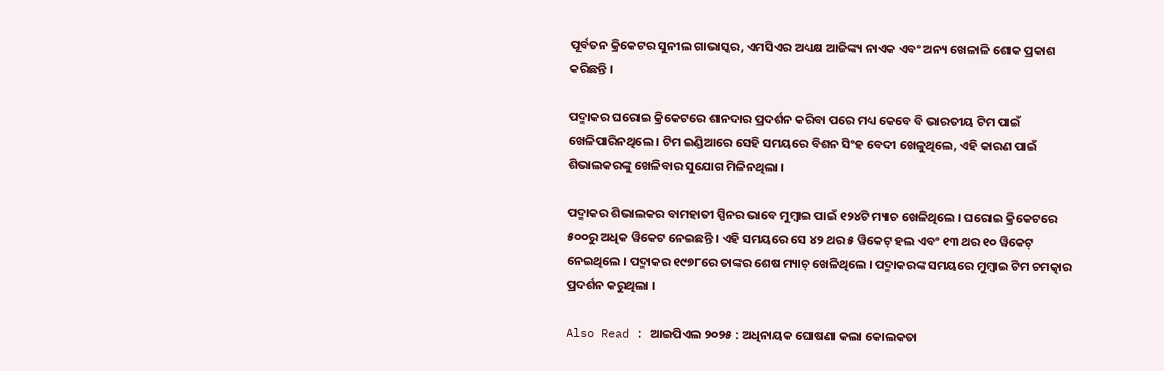ପୂର୍ବତନ କ୍ରିକେଟର ସୁନୀଲ ଗାଭାସ୍କର, ଏମସିଏର ଅଧ୍ୟକ୍ଷ ଆଜିଙ୍କ୍ୟ ନାଏକ ଏବଂ ଅନ୍ୟ ଖେଳାଳି ଶୋକ ପ୍ରକାଶ କରିଛନ୍ତି ।

ପଦ୍ମାକର ଘରୋଇ କ୍ରିକେଟରେ ଶାନଦାର ପ୍ରଦର୍ଶନ କରିବା ପରେ ମଧ୍ୟ କେବେ ବି ଭାରତୀୟ ଟିମ ପାଇଁ ଖେଳିପାରିନଥିଲେ । ଟିମ ଇଣ୍ଡିଆରେ ସେହି ସମୟରେ ବିଶନ ସିଂହ ବେଦୀ ଖେଳୁଥିଲେ, ଏହି କାରଣ ପାଇଁ ଶିଭାଲକରଙ୍କୁ ଖେଳିବାର ସୁଯୋଗ ମିଳିନଥିଲା ।

ପଦ୍ମାକର ଶିଭାଲକର ବାମହାତୀ ସ୍ପିନର ଭାବେ ମୁମ୍ବାଇ ପାଇଁ ୧୨୪ଟି ମ୍ୟାଚ ଖେଳିଥିଲେ । ଘରୋଇ କ୍ରିକେଟରେ ୫୦୦ରୁ ଅଧିକ ୱିକେଟ ନେଇଛନ୍ତି । ଏହି ସମୟରେ ସେ ୪୨ ଥର ୫ ୱିକେଟ୍ ହଲ ଏବଂ ୧୩ ଥର ୧୦ ୱିକେଟ୍ ନେଇଥିଲେ । ପଦ୍ମାକର ୧୯୭୮ରେ ତାଙ୍କର ଶେଷ ମ୍ୟାଚ୍ ଖେଳିଥିଲେ । ପଦ୍ମାକରଙ୍କ ସମୟରେ ମୁମ୍ବାଇ ଟିମ ଚମତ୍କାର ପ୍ରଦର୍ଶନ କରୁଥିଲା ।

Also Read : ଆଇପିଏଲ ୨୦୨୫ : ଅଧିନାୟକ ଘୋଷଣା କଲା କୋଲକତା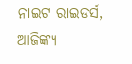ନାଇଟ ରାଇଡର୍ସ, ଆଜିଙ୍କ୍ୟ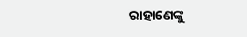ରାହାଣେଙ୍କୁ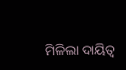ମିଳିଲା ଦାୟିତ୍ବ